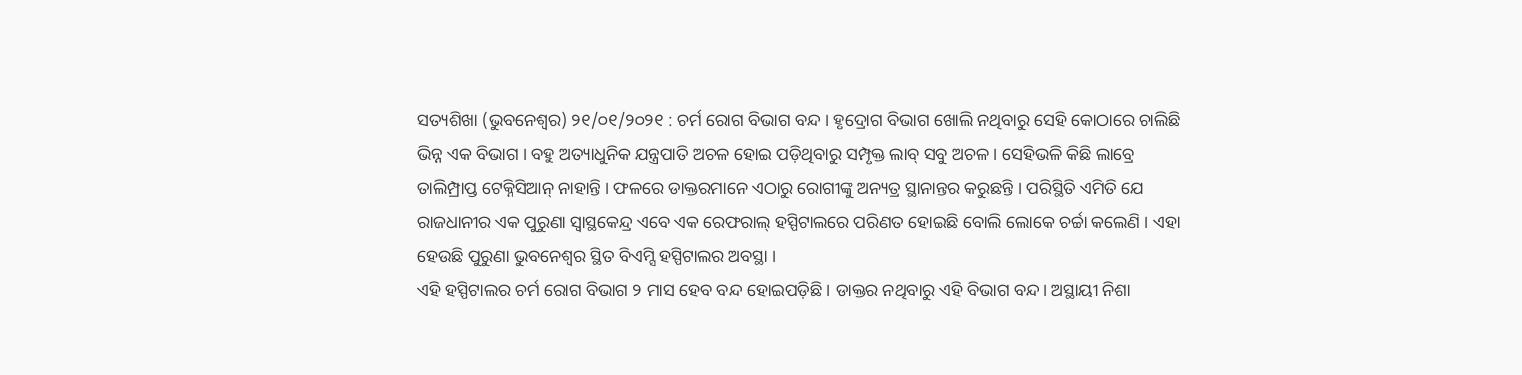ସତ୍ୟଶିଖା (ଭୁବନେଶ୍ୱର) ୨୧/୦୧/୨୦୨୧ : ଚର୍ମ ରୋଗ ବିଭାଗ ବନ୍ଦ । ହୃଦ୍ରୋଗ ବିଭାଗ ଖୋଲି ନଥିବାରୁ ସେହି କୋଠାରେ ଚାଲିଛି ଭିନ୍ନ ଏକ ବିଭାଗ । ବହୁ ଅତ୍ୟାଧୁନିକ ଯନ୍ତ୍ରପାତି ଅଚଳ ହୋଇ ପଡ଼ିଥିବାରୁ ସମ୍ପୃକ୍ତ ଲାବ୍ ସବୁ ଅଚଳ । ସେହିଭଳି କିଛି ଲାବ୍ରେ ତାଲିମ୍ପ୍ରାପ୍ତ ଟେକ୍ନିସିଆନ୍ ନାହାନ୍ତି । ଫଳରେ ଡାକ୍ତରମାନେ ଏଠାରୁ ରୋଗୀଙ୍କୁ ଅନ୍ୟତ୍ର ସ୍ଥାନାନ୍ତର କରୁଛନ୍ତି । ପରିସ୍ଥିତି ଏମିତି ଯେ ରାଜଧାନୀର ଏକ ପୁରୁଣା ସ୍ଵାସ୍ଥକେନ୍ଦ୍ର ଏବେ ଏକ ରେଫରାଲ୍ ହସ୍ପିଟାଲରେ ପରିଣତ ହୋଇଛି ବୋଲି ଲୋକେ ଚର୍ଚ୍ଚା କଲେଣି । ଏହା ହେଉଛି ପୁରୁଣା ଭୁବନେଶ୍ୱର ସ୍ଥିତ ବିଏମ୍ସି ହସ୍ପିଟାଲର ଅବସ୍ଥା ।
ଏହି ହସ୍ପିଟାଲର ଚର୍ମ ରୋଗ ବିଭାଗ ୨ ମାସ ହେବ ବନ୍ଦ ହୋଇପଡ଼ିଛି । ଡାକ୍ତର ନଥିବାରୁ ଏହି ବିଭାଗ ବନ୍ଦ। ଅସ୍ଥାୟୀ ନିଶା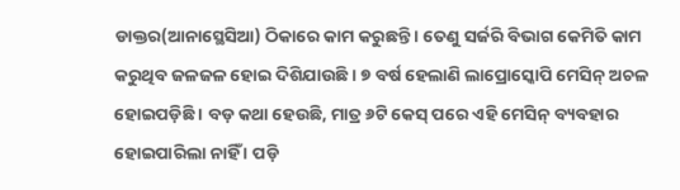ଡାକ୍ତର(ଆନାସ୍ଥେସିଆ) ଠିକାରେ କାମ କରୁଛନ୍ତି । ତେଣୁ ସର୍ଜରି ବିଭାଗ କେମିତି କାମ କରୁଥିବ ଜଳଜଳ ହୋଇ ଦିଶିଯାଉଛି । ୭ ବର୍ଷ ହେଲାଣି ଲାପ୍ରୋସ୍କୋପି ମେସିନ୍ ଅଚଳ ହୋଇପଡ଼ିଛି । ବଡ଼ କଥା ହେଉଛି, ମାତ୍ର ୬ଟି କେସ୍ ପରେ ଏହି ମେସିନ୍ ବ୍ୟବହାର ହୋଇପାରିଲା ନାହିଁ । ପଡ଼ି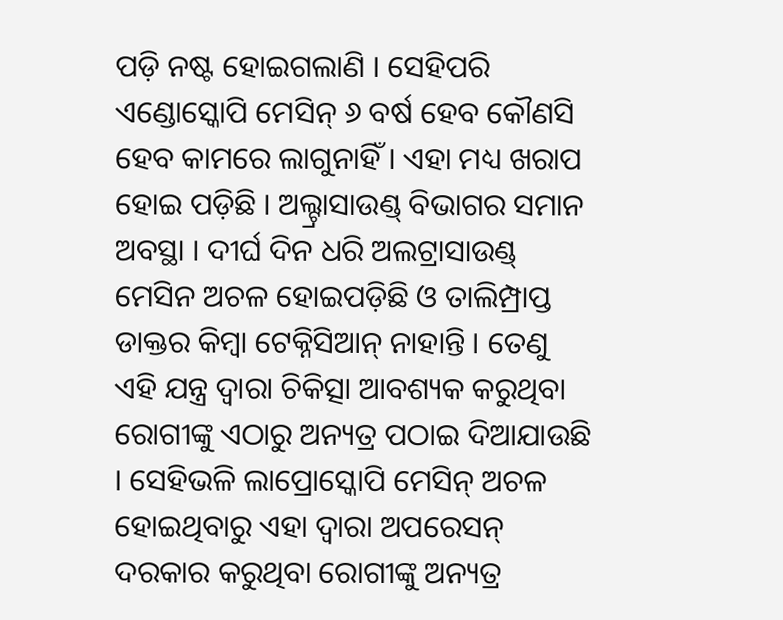ପଡ଼ି ନଷ୍ଟ ହୋଇଗଲାଣି । ସେହିପରି ଏଣ୍ଡୋସ୍କୋପି ମେସିନ୍ ୬ ବର୍ଷ ହେବ କୌଣସି ହେବ କାମରେ ଲାଗୁନାହିଁ । ଏହା ମଧ୍ୟ ଖରାପ ହୋଇ ପଡ଼ିଛି । ଅଲ୍ଟ୍ରାସାଉଣ୍ଡ୍ ବିଭାଗର ସମାନ ଅବସ୍ଥା । ଦୀର୍ଘ ଦିନ ଧରି ଅଲଟ୍ରାସାଉଣ୍ଡ୍ ମେସିନ ଅଚଳ ହୋଇପଡ଼ିଛି ଓ ତାଲିମ୍ପ୍ରାପ୍ତ ଡାକ୍ତର କିମ୍ବା ଟେକ୍ନିସିଆନ୍ ନାହାନ୍ତି । ତେଣୁ ଏହି ଯନ୍ତ୍ର ଦ୍ୱାରା ଚିକିତ୍ସା ଆବଶ୍ୟକ କରୁଥିବା ରୋଗୀଙ୍କୁ ଏଠାରୁ ଅନ୍ୟତ୍ର ପଠାଇ ଦିଆଯାଉଛି । ସେହିଭଳି ଲାପ୍ରୋସ୍କୋପି ମେସିନ୍ ଅଚଳ ହୋଇଥିବାରୁ ଏହା ଦ୍ୱାରା ଅପରେସନ୍ ଦରକାର କରୁଥିବା ରୋଗୀଙ୍କୁ ଅନ୍ୟତ୍ର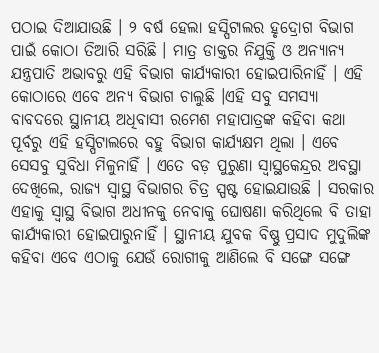ପଠାଇ ଦିଆଯାଉଛି । ୨ ବର୍ଷ ହେଲା ହସ୍ପିଟାଲର ହୃଦ୍ରୋଗ ବିଭାଗ ପାଇଁ କୋଠା ତିଆରି ସରିଛି । ମାତ୍ର ଡାକ୍ତର ନିଯୁକ୍ତି ଓ ଅନ୍ୟାନ୍ୟ ଯନ୍ତ୍ରପାତି ଅଭାବରୁ ଏହି ବିଭାଗ କାର୍ଯ୍ୟକାରୀ ହୋଇପାରିନାହିଁ । ଏହି କୋଠାରେ ଏବେ ଅନ୍ୟ ବିଭାଗ ଚାଲୁଛି ।ଏହି ସବୁ ସମସ୍ୟା ବାବଦରେ ସ୍ଥାନୀୟ ଅଧିବାସୀ ରମେଶ ମହାପାତ୍ରଙ୍କ କହିବା କଥା ପୂର୍ବରୁ ଏହି ହସ୍ପିଟାଲରେ ବହୁ ବିଭାଗ କାର୍ଯ୍ୟକ୍ଷମ ଥିଲା । ଏବେ ସେସବୁ ସୁବିଧା ମିଳୁନାହିଁ । ଏତେ ବଡ଼ ପୁରୁଣା ସ୍ଵାସ୍ଥକେନ୍ଦ୍ରର ଅବସ୍ଥା ଦେଖିଲେ, ରାଜ୍ୟ ସ୍ଵାସ୍ଥ ବିଭାଗର ଚିତ୍ର ସ୍ପଷ୍ଟ ହୋଇଯାଉଛି । ସରକାର ଏହାକୁ ସ୍ଵାସ୍ଥ ବିଭାଗ ଅଧୀନକୁ ନେବାକୁ ଘୋଷଣା କରିଥିଲେ ବି ତାହା କାର୍ଯ୍ୟକାରୀ ହୋଇପାରୁନାହିଁ । ସ୍ଥାନୀୟ ଯୁବକ ବିଷ୍ଣୁ ପ୍ରସାଦ ମୁଦୁଲିଙ୍କ କହିବା ଏବେ ଏଠାକୁ ଯେଉଁ ରୋଗୀକୁ ଆଣିଲେ ବି ସଙ୍ଗେ ସଙ୍ଗେ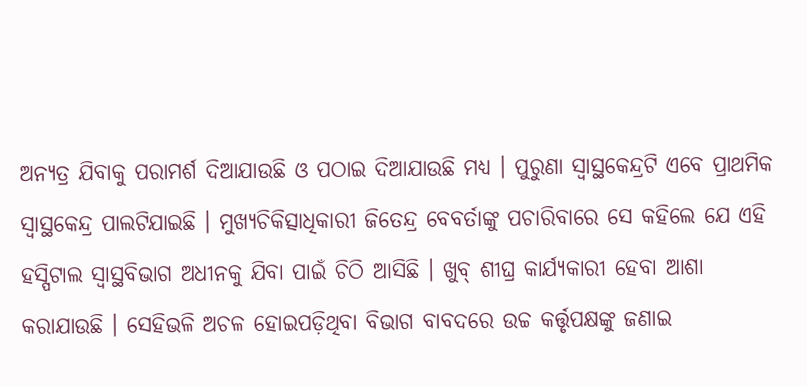ଅନ୍ୟତ୍ର ଯିବାକୁ ପରାମର୍ଶ ଦିଆଯାଉଛି ଓ ପଠାଇ ଦିଆଯାଉଛି ମଧ୍ୟ । ପୁରୁଣା ସ୍ଵାସ୍ଥକେନ୍ଦ୍ରଟି ଏବେ ପ୍ରାଥମିକ ସ୍ଵାସ୍ଥକେନ୍ଦ୍ର ପାଲଟିଯାଇଛି । ମୁଖ୍ୟଚିକିତ୍ସାଧିକାରୀ ଜିତେନ୍ଦ୍ର ବେବର୍ତାଙ୍କୁ ପଚାରିବାରେ ସେ କହିଲେ ଯେ ଏହି ହସ୍ପିଟାଲ ସ୍ଵାସ୍ଥବିଭାଗ ଅଧୀନକୁ ଯିବା ପାଇଁ ଚିଠି ଆସିଛି । ଖୁବ୍ ଶୀଘ୍ର କାର୍ଯ୍ୟକାରୀ ହେବା ଆଶା କରାଯାଉଛି । ସେହିଭଳି ଅଚଳ ହୋଇପଡ଼ିଥିବା ବିଭାଗ ବାବଦରେ ଉଚ୍ଚ କର୍ତ୍ତୃପକ୍ଷଙ୍କୁ ଜଣାଇ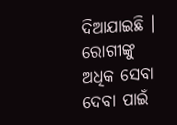ଦିଆଯାଇଛି । ରୋଗୀଙ୍କୁ ଅଧିକ ସେବା ଦେବା ପାଇଁ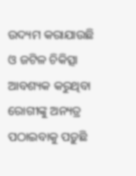ଉଦ୍ୟମ କରାଯାଉଛି ଓ ଜଟିଳ ଚିକିତ୍ସା ଆବଶ୍ୟକ କରୁଥିବା ରୋଗୀଙ୍କୁ ଅନ୍ୟତ୍ର ପଠାଇବାକୁ ପଡ଼ୁଛି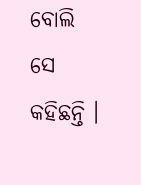ବୋଲି ସେ କହିଛନ୍ତି ।